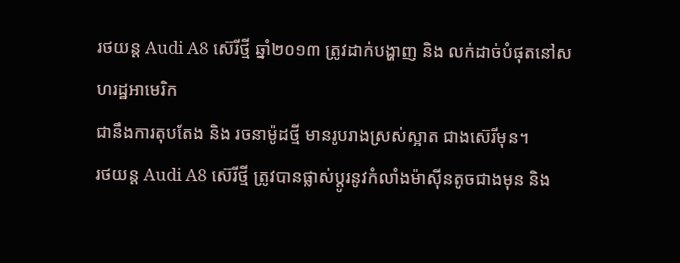រថយន្ត Audi A8 ស៊េរីថ្មី ឆ្នាំ២០១៣ ត្រូវដាក់បង្ហាញ និង លក់ដាច់បំផុតនៅសហរដ្ឋអាមេរិក
ជានឹងការតុបតែង និង រចនាម៉ូដថ្មី មានរូបរាងស្រស់ស្អាត ជាងស៊េរីមុន។
រថយន្ត Audi A8 ស៊េរីថ្មី ត្រូវបានផ្លាស់ប្តូរនូវកំលាំងម៉ាស៊ីនតូចជាងមុន និង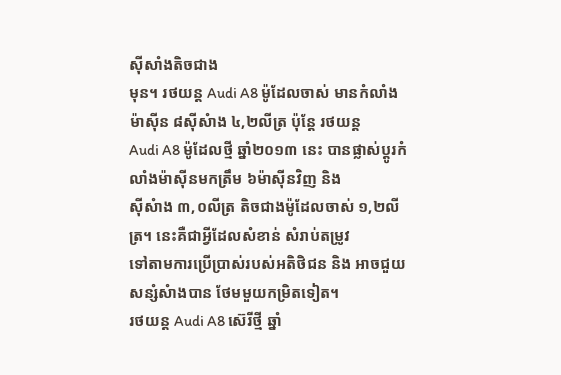ស៊ីសាំងតិចជាង
មុន។ រថយន្ត Audi A8 ម៉ូដែលចាស់ មានកំលាំងម៉ាស៊ីន ៨ស៊ីសំាង ៤,២លីត្រ ប៉ុន្តែ រថយន្ត
Audi A8 ម៉ូដែលថ្មី ឆ្នាំ២០១៣ នេះ បានផ្លាស់ប្តូរកំលាំងម៉ាស៊ីនមកត្រឹម ៦ម៉ាស៊ីនវិញ និង
ស៊ីសំាង ៣,០លីត្រ តិចជាងម៉ូដែលចាស់ ១,២លីត្រ។ នេះគឺជាអ្វីដែលសំខាន់ សំរាប់តម្រូវ
ទៅតាមការប្រើប្រាស់របស់អតិថិជន និង អាចជួយសន្សំសំាងបាន ថែមមួយកម្រិតទៀត។
រថយន្ត Audi A8 ស៊េរីថ្មី ឆ្នាំ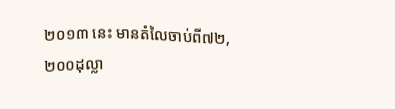២០១៣ នេះ មានតំលៃចាប់ពី៧២,២០០ដុល្លា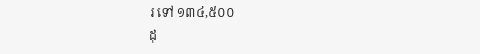រ ទៅ ១៣៤,៥០០
ដុ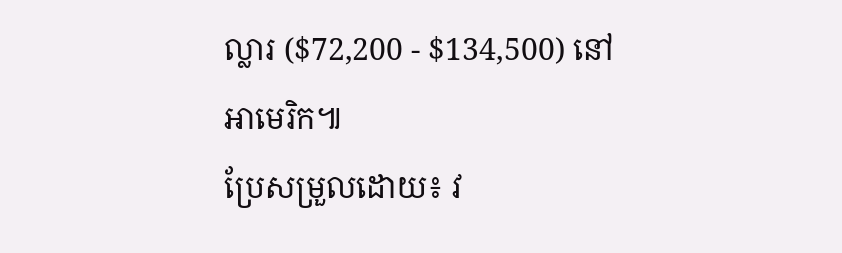ល្លារ ($72,200 - $134,500) នៅអាមេរិក៕
ប្រែសម្រួលដោយ៖ វ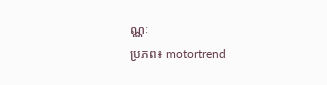ណ្ណៈ
ប្រភព៖ motortrend